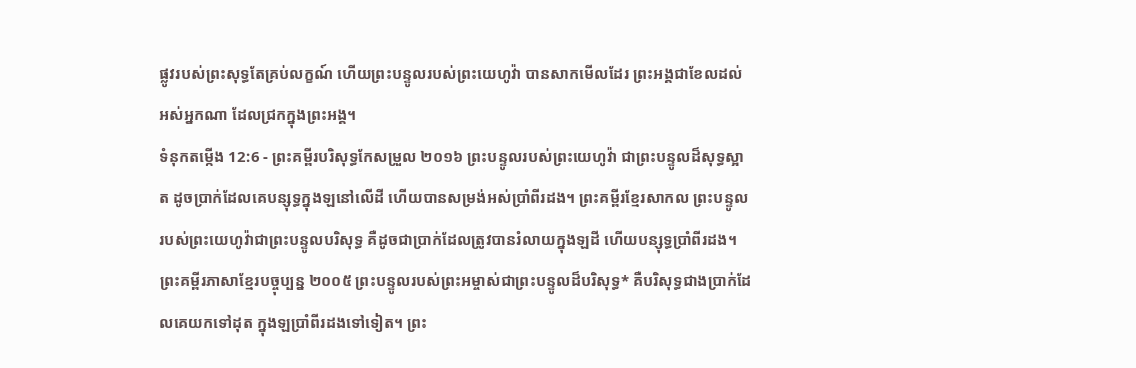ផ្លូវរបស់ព្រះសុទ្ធតែគ្រប់លក្ខណ៍ ហើយព្រះបន្ទូលរបស់ព្រះយេហូវ៉ា បានសាកមើលដែរ ព្រះអង្គជាខែលដល់អស់អ្នកណា ដែលជ្រកក្នុងព្រះអង្គ។
ទំនុកតម្កើង 12:6 - ព្រះគម្ពីរបរិសុទ្ធកែសម្រួល ២០១៦ ព្រះបន្ទូលរបស់ព្រះយេហូវ៉ា ជាព្រះបន្ទូលដ៏សុទ្ធស្អាត ដូចប្រាក់ដែលគេបន្សុទ្ធក្នុងឡនៅលើដី ហើយបានសម្រង់អស់ប្រាំពីរដង។ ព្រះគម្ពីរខ្មែរសាកល ព្រះបន្ទូលរបស់ព្រះយេហូវ៉ាជាព្រះបន្ទូលបរិសុទ្ធ គឺដូចជាប្រាក់ដែលត្រូវបានរំលាយក្នុងឡដី ហើយបន្សុទ្ធប្រាំពីរដង។ ព្រះគម្ពីរភាសាខ្មែរបច្ចុប្បន្ន ២០០៥ ព្រះបន្ទូលរបស់ព្រះអម្ចាស់ជាព្រះបន្ទូលដ៏បរិសុទ្ធ* គឺបរិសុទ្ធជាងប្រាក់ដែលគេយកទៅដុត ក្នុងឡប្រាំពីរដងទៅទៀត។ ព្រះ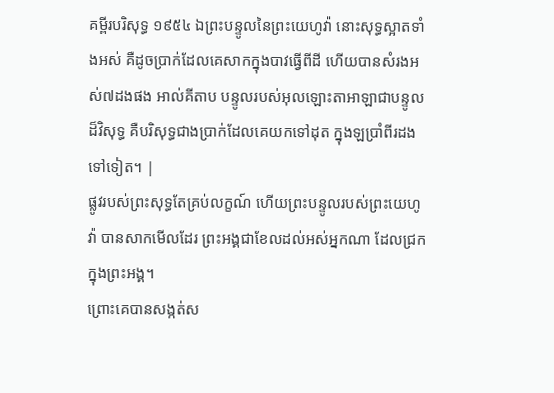គម្ពីរបរិសុទ្ធ ១៩៥៤ ឯព្រះបន្ទូលនៃព្រះយេហូវ៉ា នោះសុទ្ធស្អាតទាំងអស់ គឺដូចប្រាក់ដែលគេសាកក្នុងបាវធ្វើពីដី ហើយបានសំរងអស់៧ដងផង អាល់គីតាប បន្ទូលរបស់អុលឡោះតាអាឡាជាបន្ទូលដ៏វិសុទ្ធ គឺបរិសុទ្ធជាងប្រាក់ដែលគេយកទៅដុត ក្នុងឡប្រាំពីរដងទៅទៀត។ |
ផ្លូវរបស់ព្រះសុទ្ធតែគ្រប់លក្ខណ៍ ហើយព្រះបន្ទូលរបស់ព្រះយេហូវ៉ា បានសាកមើលដែរ ព្រះអង្គជាខែលដល់អស់អ្នកណា ដែលជ្រកក្នុងព្រះអង្គ។
ព្រោះគេបានសង្កត់ស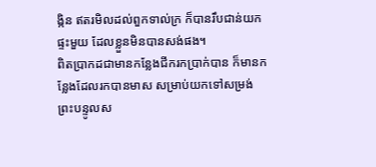ង្កិន ឥតរមិលដល់ពួកទាល់ក្រ ក៏បានរឹបជាន់យកផ្ទះមួយ ដែលខ្លួនមិនបានសង់ផង។
ពិតប្រាកដជាមានកន្លែងជីករកប្រាក់បាន ក៏មានកន្លែងដែលរកបានមាស សម្រាប់យកទៅសម្រង់
ព្រះបន្ទូលស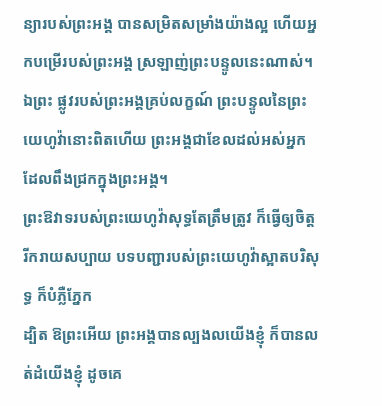ន្យារបស់ព្រះអង្គ បានសម្រិតសម្រាំងយ៉ាងល្អ ហើយអ្នកបម្រើរបស់ព្រះអង្គ ស្រឡាញ់ព្រះបន្ទូលនេះណាស់។
ឯព្រះ ផ្លូវរបស់ព្រះអង្គគ្រប់លក្ខណ៍ ព្រះបន្ទូលនៃព្រះយេហូវ៉ានោះពិតហើយ ព្រះអង្គជាខែលដល់អស់អ្នក ដែលពឹងជ្រកក្នុងព្រះអង្គ។
ព្រះឱវាទរបស់ព្រះយេហូវ៉ាសុទ្ធតែត្រឹមត្រូវ ក៏ធ្វើឲ្យចិត្តរីករាយសប្បាយ បទបញ្ជារបស់ព្រះយេហូវ៉ាស្អាតបរិសុទ្ធ ក៏បំភ្លឺភ្នែក
ដ្បិត ឱព្រះអើយ ព្រះអង្គបានល្បងលយើងខ្ញុំ ក៏បានលត់ដំយើងខ្ញុំ ដូចគេ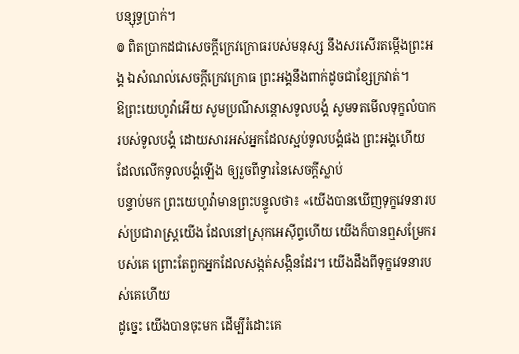បន្សុទ្ធប្រាក់។
៙ ពិតប្រាកដជាសេចក្ដីក្រេវក្រោធរបស់មនុស្ស នឹងសរសើរតម្កើងព្រះអង្គ ឯសំណល់សេចក្ដីក្រេវក្រោធ ព្រះអង្គនឹងពាក់ដូចជាខ្សែក្រវាត់។
ឱព្រះយេហូវ៉ាអើយ សូមប្រណីសន្ដោសទូលបង្គំ សូមទតមើលទុក្ខលំបាករបស់ទូលបង្គំ ដោយសារអស់អ្នកដែលស្អប់ទូលបង្គំផង ព្រះអង្គហើយ ដែលលើកទូលបង្គំឡើង ឲ្យរួចពីទ្វារនៃសេចក្ដីស្លាប់
បន្ទាប់មក ព្រះយេហូវ៉ាមានព្រះបន្ទូលថា៖ «យើងបានឃើញទុក្ខវេទនារបស់ប្រជារាស្ត្រយើង ដែលនៅស្រុកអេស៊ីព្ទហើយ យើងក៏បានឮសម្រែករបស់គេ ព្រោះតែពួកអ្នកដែលសង្កត់សង្កិនដែរ។ យើងដឹងពីទុក្ខវេទនារបស់គេហើយ
ដូច្នេះ យើងបានចុះមក ដើម្បីរំដោះគេ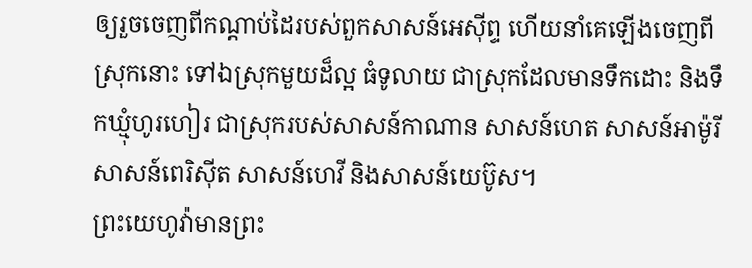ឲ្យរួចចេញពីកណ្ដាប់ដៃរបស់ពួកសាសន៍អេស៊ីព្ទ ហើយនាំគេឡើងចេញពីស្រុកនោះ ទៅឯស្រុកមួយដ៏ល្អ ធំទូលាយ ជាស្រុកដែលមានទឹកដោះ និងទឹកឃ្មុំហូរហៀរ ជាស្រុករបស់សាសន៍កាណាន សាសន៍ហេត សាសន៍អាម៉ូរី សាសន៍ពេរិស៊ីត សាសន៍ហេវី និងសាសន៍យេប៊ូស។
ព្រះយេហូវ៉ាមានព្រះ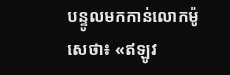បន្ទូលមកកាន់លោកម៉ូសេថា៖ «ឥឡូវ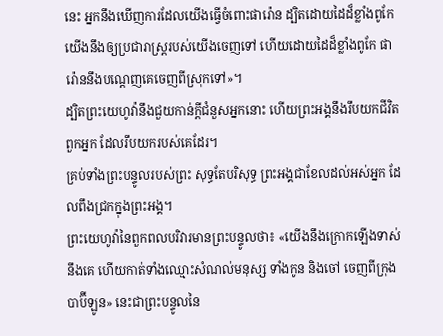នេះ អ្នកនឹងឃើញការដែលយើងធ្វើចំពោះផារ៉ោន ដ្បិតដោយដៃដ៏ខ្លាំងពូកែ យើងនឹងឲ្យប្រជារាស្ត្ររបស់យើងចេញទៅ ហើយដោយដៃដ៏ខ្លាំងពូកែ ផារ៉ោននឹងបណ្តេញគេចេញពីស្រុកទៅ»។
ដ្បិតព្រះយេហូវ៉ានឹងជួយកាន់ក្តីជំនួសអ្នកនោះ ហើយព្រះអង្គនឹងរឹបយកជីវិតពួកអ្នក ដែលរឹបយករបស់គេដែរ។
គ្រប់ទាំងព្រះបន្ទូលរបស់ព្រះ សុទ្ធតែបរិសុទ្ធ ព្រះអង្គជាខែលដល់អស់អ្នក ដែលពឹងជ្រកក្នុងព្រះអង្គ។
ព្រះយេហូវ៉ានៃពួកពលបរិវារមានព្រះបន្ទូលថា៖ «យើងនឹងក្រោកឡើងទាស់នឹងគេ ហើយកាត់ទាំងឈ្មោះសំណល់មនុស្ស ទាំងកូន និងចៅ ចេញពីក្រុងបាប៊ីឡូន» នេះជាព្រះបន្ទូលនៃ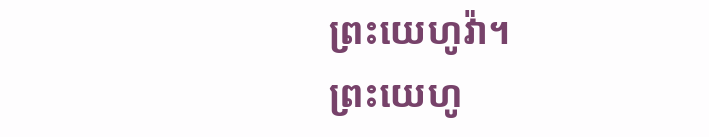ព្រះយេហូវ៉ា។
ព្រះយេហូ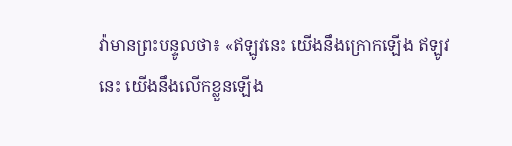វ៉ាមានព្រះបន្ទូលថា៖ «ឥឡូវនេះ យើងនឹងក្រោកឡើង ឥឡូវនេះ យើងនឹងលើកខ្លួនឡើង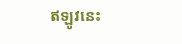ឥឡូវនេះ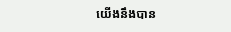យើងនឹងបាន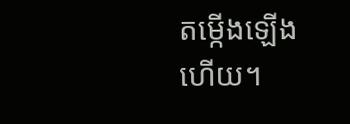តម្កើងឡើងហើយ។